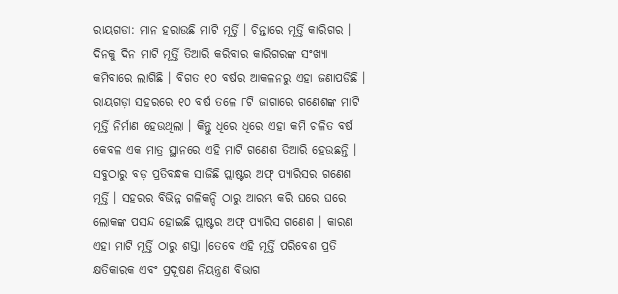ରାୟଗଡା: ମାନ ହରାଉଛି ମାଟି ମୂର୍ତ୍ତି । ଚିନ୍ତାରେ ମୂର୍ତ୍ତି କାରିଗର । ଦିନକୁ ଦିନ ମାଟି ମୂର୍ତ୍ତି ତିଆରି କରିବାର କାରିଗରଙ୍କ ସଂଖ୍ୟା କମିବାରେ ଲାଗିଛି । ବିଗତ ୧୦ ବର୍ଷର ଆକଳନରୁ ଏହା ଜଣାପଡିଛି ।
ରାୟଗଡ଼ା ସହରରେ ୧୦ ବର୍ଷ ତଳେ ୮ଟି ଜାଗାରେ ଗଣେଶଙ୍କ ମାଟି ମୂର୍ତ୍ତି ନିର୍ମାଣ ହେଉଥିଲା । କିନ୍ତୁ ଧିରେ ଧିରେ ଏହା କମି ଚଳିତ ବର୍ଷ କେବଳ ଏକ ମାତ୍ର ସ୍ଥାନରେ ଏହି ମାଟି ଗଣେଶ ତିଆରି ହେଉଛନ୍ତି ।
ସବୁଠାରୁ ବଡ଼ ପ୍ରତିବନ୍ଧକ ସାଜିଛି ପ୍ଲାଷ୍ଟର ଅଫ୍ ପ୍ୟାରିସର ଗଣେଶ ମୂର୍ତ୍ତି । ସହରର ବିଭିନ୍ନ ଗଳିକନ୍ଦି ଠାରୁ ଆରମ୍ଭ କରି ଘରେ ଘରେ ଲୋକଙ୍କ ପସନ୍ଦ ହୋଇଛି ପ୍ଲାଷ୍ଟର ଅଫ୍ ପ୍ୟାରିସ ଗଣେଶ । କାରଣ ଏହା ମାଟି ମୂର୍ତ୍ତି ଠାରୁ ଶସ୍ତା ।ତେବେ ଏହି ମୂର୍ତ୍ତି ପରିବେଶ ପ୍ରତି କ୍ଷତିକାରକ ଏବଂ ପ୍ରଦୂଷଣ ନିୟନ୍ତ୍ରଣ ବିଭାଗ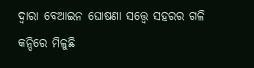ଦ୍ବାରା ବେଆଇନ ଘୋଷଣା ସତ୍ତ୍ବେ ସହରର ଗଳି କନ୍ଦିରେ ମିଳୁଛି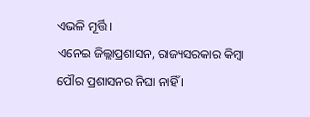ଏଭଳି ମୂର୍ତ୍ତି ।
ଏନେଇ ଜିଲ୍ଲାପ୍ରଶାସନ, ରାଜ୍ୟସରକାର କିମ୍ବା ପୌର ପ୍ରଶାସନର ନିଘା ନାହିଁ ।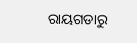ରାୟଗଡାରୁ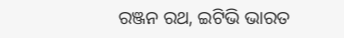ରଞ୍ଜନ ରଥ, ଇଟିଭି ଭାରତ